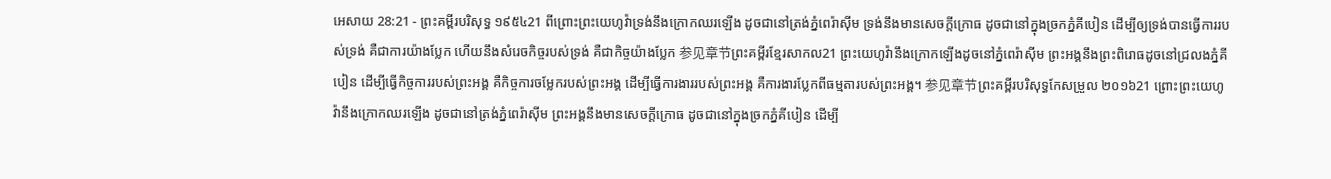អេសាយ 28:21 - ព្រះគម្ពីរបរិសុទ្ធ ១៩៥៤21 ពីព្រោះព្រះយេហូវ៉ាទ្រង់នឹងក្រោកឈរឡើង ដូចជានៅត្រង់ភ្នំពេរ៉ាស៊ីម ទ្រង់នឹងមានសេចក្ដីក្រោធ ដូចជានៅក្នុងច្រកភ្នំគីបៀន ដើម្បីឲ្យទ្រង់បានធ្វើការរបស់ទ្រង់ គឺជាការយ៉ាងប្លែក ហើយនឹងសំរេចកិច្ចរបស់ទ្រង់ គឺជាកិច្ចយ៉ាងប្លែក 参见章节ព្រះគម្ពីរខ្មែរសាកល21 ព្រះយេហូវ៉ានឹងក្រោកឡើងដូចនៅភ្នំពេរ៉ាស៊ីម ព្រះអង្គនឹងព្រះពិរោធដូចនៅជ្រលងភ្នំគីបៀន ដើម្បីធ្វើកិច្ចការរបស់ព្រះអង្គ គឺកិច្ចការចម្លែករបស់ព្រះអង្គ ដើម្បីធ្វើការងាររបស់ព្រះអង្គ គឺការងារប្លែកពីធម្មតារបស់ព្រះអង្គ។ 参见章节ព្រះគម្ពីរបរិសុទ្ធកែសម្រួល ២០១៦21 ព្រោះព្រះយេហូវ៉ានឹងក្រោកឈរឡើង ដូចជានៅត្រង់ភ្នំពេរ៉ាស៊ីម ព្រះអង្គនឹងមានសេចក្ដីក្រោធ ដូចជានៅក្នុងច្រកភ្នំគីបៀន ដើម្បី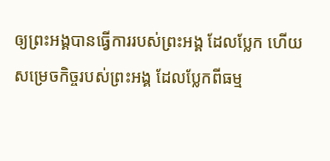ឲ្យព្រះអង្គបានធ្វើការរបស់ព្រះអង្គ ដែលប្លែក ហើយសម្រេចកិច្ចរបស់ព្រះអង្គ ដែលប្លែកពីធម្ម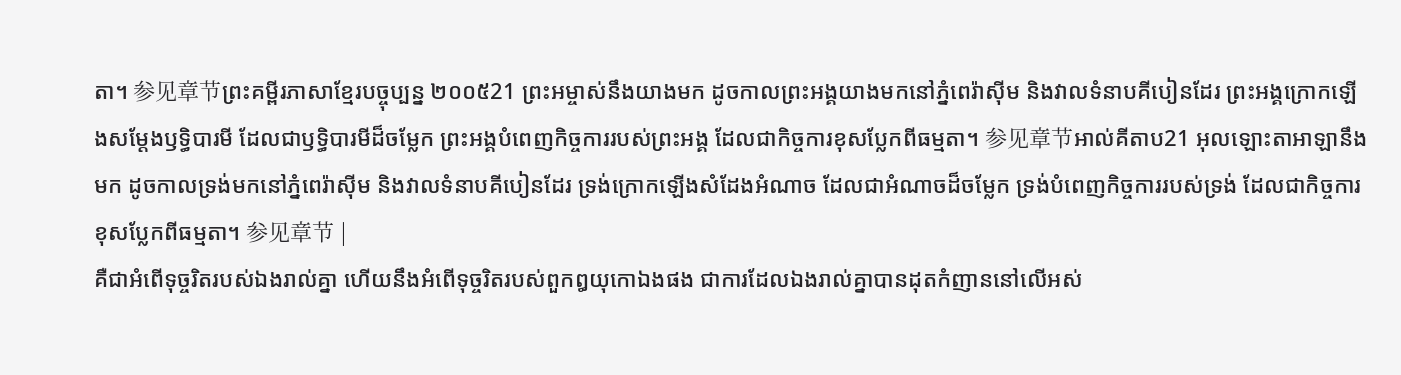តា។ 参见章节ព្រះគម្ពីរភាសាខ្មែរបច្ចុប្បន្ន ២០០៥21 ព្រះអម្ចាស់នឹងយាងមក ដូចកាលព្រះអង្គយាងមកនៅភ្នំពេរ៉ាស៊ីម និងវាលទំនាបគីបៀនដែរ ព្រះអង្គក្រោកឡើងសម្តែងឫទ្ធិបារមី ដែលជាឫទ្ធិបារមីដ៏ចម្លែក ព្រះអង្គបំពេញកិច្ចការរបស់ព្រះអង្គ ដែលជាកិច្ចការខុសប្លែកពីធម្មតា។ 参见章节អាល់គីតាប21 អុលឡោះតាអាឡានឹងមក ដូចកាលទ្រង់មកនៅភ្នំពេរ៉ាស៊ីម និងវាលទំនាបគីបៀនដែរ ទ្រង់ក្រោកឡើងសំដែងអំណាច ដែលជាអំណាចដ៏ចម្លែក ទ្រង់បំពេញកិច្ចការរបស់ទ្រង់ ដែលជាកិច្ចការខុសប្លែកពីធម្មតា។ 参见章节 |
គឺជាអំពើទុច្ចរិតរបស់ឯងរាល់គ្នា ហើយនឹងអំពើទុច្ចរិតរបស់ពួកឰយុកោឯងផង ជាការដែលឯងរាល់គ្នាបានដុតកំញាននៅលើអស់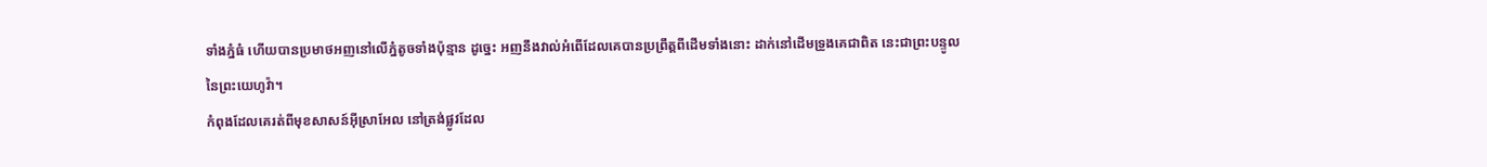ទាំងភ្នំធំ ហើយបានប្រមាថអញនៅលើភ្នំតូចទាំងប៉ុន្មាន ដូច្នេះ អញនឹងវាល់អំពើដែលគេបានប្រព្រឹត្តពីដើមទាំងនោះ ដាក់នៅដើមទ្រូងគេជាពិត នេះជាព្រះបន្ទូលនៃព្រះយេហូវ៉ា។
កំពុងដែលគេរត់ពីមុខសាសន៍អ៊ីស្រាអែល នៅត្រង់ផ្លូវដែល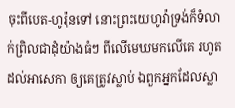ចុះពីបេត-ហូរ៉ុនទៅ នោះព្រះយេហូវ៉ាទ្រង់ក៏ទំលាក់ព្រិលជាដុំយ៉ាងធំៗ ពីលើមេឃមកលើគេ រហូតដល់អាសេកា ឲ្យគេត្រូវស្លាប់ ឯពួកអ្នកដែលស្លា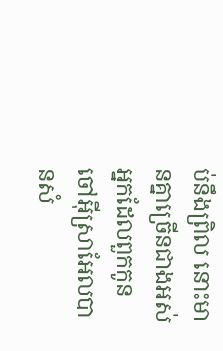ប់នឹងព្រិល នោះមានគ្នាច្រើនជាងអស់អ្នកដែលពួកកូនចៅអ៊ីស្រាអែលបានសំ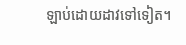ឡាប់ដោយដាវទៅទៀត។